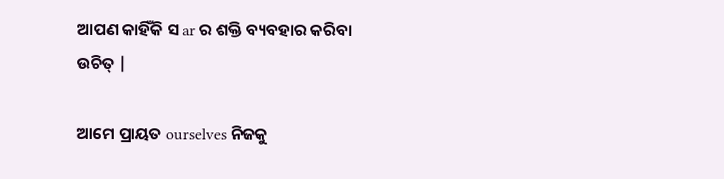ଆପଣ କାହିଁକି ସ ar ର ଶକ୍ତି ବ୍ୟବହାର କରିବା ଉଚିତ୍ |

ଆମେ ପ୍ରାୟତ ourselves ନିଜକୁ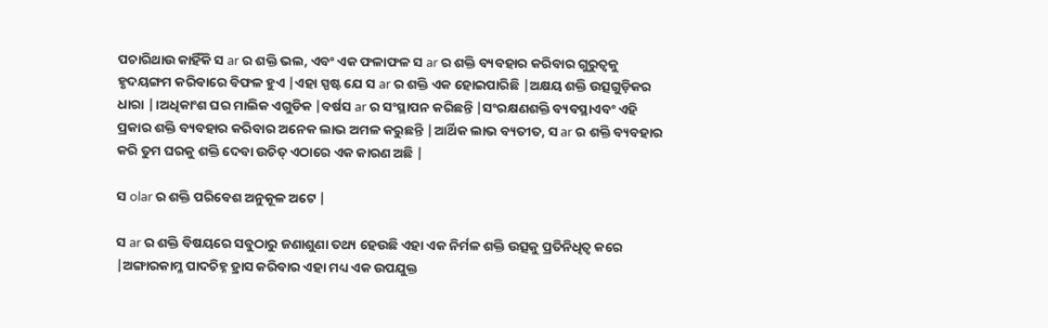ପଚାରିଥାଉ କାହିଁକି ସ ar ର ଶକ୍ତି ଭଲ, ଏବଂ ଏକ ଫଳାଫଳ ସ ar ର ଶକ୍ତି ବ୍ୟବହାର କରିବାର ଗୁରୁତ୍ୱକୁ ହୃଦୟଙ୍ଗମ କରିବାରେ ବିଫଳ ହୁଏ |ଏହା ସ୍ପଷ୍ଟ ଯେ ସ ar ର ଶକ୍ତି ଏକ ହୋଇପାରିଛି |ଅକ୍ଷୟ ଶକ୍ତି ଉତ୍ସଗୁଡ଼ିକର ଧାରା |।ଅଧିକାଂଶ ଘର ମାଲିକ ଏଗୁଡିକ |ବର୍ଷସ ar ର ସଂସ୍ଥାପନ କରିଛନ୍ତି |ସଂରକ୍ଷଣଶକ୍ତି ବ୍ୟବସ୍ଥାଏବଂ ଏହି ପ୍ରକାର ଶକ୍ତି ବ୍ୟବହାର କରିବାର ଅନେକ ଲାଭ ଅମଳ କରୁଛନ୍ତି |ଆର୍ଥିକ ଲାଭ ବ୍ୟତୀତ, ସ ar ର ଶକ୍ତି ବ୍ୟବହାର କରି ତୁମ ଘରକୁ ଶକ୍ତି ଦେବା ଉଚିତ୍ ଏଠାରେ ଏକ କାରଣ ଅଛି |

ସ olar ର ଶକ୍ତି ପରିବେଶ ଅନୁକୂଳ ଅଟେ |

ସ ar ର ଶକ୍ତି ବିଷୟରେ ସବୁଠାରୁ ଜଣାଶୁଣା ତଥ୍ୟ ହେଉଛି ଏହା ଏକ ନିର୍ମଳ ଶକ୍ତି ଉତ୍ସକୁ ପ୍ରତିନିଧିତ୍ୱ କରେ |ଅଙ୍ଗାରକାମ୍ଳ ପାଦଚିହ୍ନ ହ୍ରାସ କରିବାର ଏହା ମଧ୍ୟ ଏକ ଉପଯୁକ୍ତ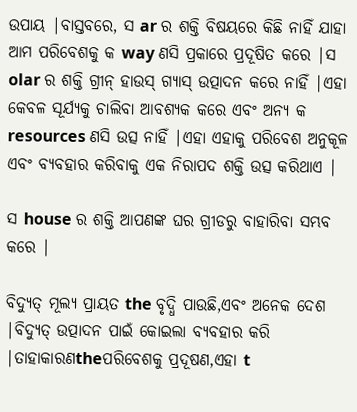ଉପାୟ |ବାସ୍ତବରେ, ସ ar ର ଶକ୍ତି ବିଷୟରେ କିଛି ନାହିଁ ଯାହା ଆମ ପରିବେଶକୁ କ way ଣସି ପ୍ରକାରେ ପ୍ରଦୂଷିତ କରେ |ସ olar ର ଶକ୍ତି ଗ୍ରୀନ୍ ହାଉସ୍ ଗ୍ୟାସ୍ ଉତ୍ପାଦନ କରେ ନାହିଁ |ଏହା କେବଳ ସୂର୍ଯ୍ୟକୁ ଚାଲିବା ଆବଶ୍ୟକ କରେ ଏବଂ ଅନ୍ୟ କ resources ଣସି ଉତ୍ସ ନାହିଁ |ଏହା ଏହାକୁ ପରିବେଶ ଅନୁକୂଳ ଏବଂ ବ୍ୟବହାର କରିବାକୁ ଏକ ନିରାପଦ ଶକ୍ତି ଉତ୍ସ କରିଥାଏ |

ସ house ର ଶକ୍ତି ଆପଣଙ୍କ ଘର ଗ୍ରୀଡରୁ ବାହାରିବା ସମ୍ଭବ କରେ |

ବିଦ୍ୟୁତ୍ ମୂଲ୍ୟ ପ୍ରାୟତ the ବୃଦ୍ଧି ପାଉଛି,ଏବଂ ଅନେକ ଦେଶ |ବିଦ୍ୟୁତ୍ ଉତ୍ପାଦନ ପାଇଁ କୋଇଲା ବ୍ୟବହାର କରି |ତାହାକାରଣtheପରିବେଶକୁ ପ୍ରଦୂଷଣ,ଏହା t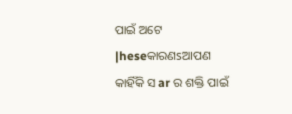ପାଇଁ ଅଟେ |heseକାରଣsଆପଣ କାହିଁକି ସ ar ର ଶକ୍ତି ପାଇଁ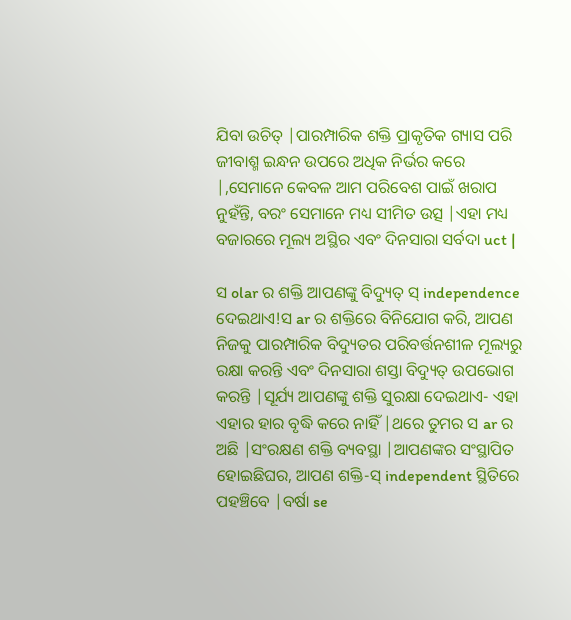ଯିବା ଉଚିତ୍ |ପାରମ୍ପାରିକ ଶକ୍ତି ପ୍ରାକୃତିକ ଗ୍ୟାସ ପରି ଜୀବାଶ୍ମ ଇନ୍ଧନ ଉପରେ ଅଧିକ ନିର୍ଭର କରେ |,ସେମାନେ କେବଳ ଆମ ପରିବେଶ ପାଇଁ ଖରାପ ନୁହଁନ୍ତି, ବରଂ ସେମାନେ ମଧ୍ୟ ସୀମିତ ଉତ୍ସ |ଏହା ମଧ୍ୟ ବଜାରରେ ମୂଲ୍ୟ ଅସ୍ଥିର ଏବଂ ଦିନସାରା ସର୍ବଦା uct |

ସ olar ର ଶକ୍ତି ଆପଣଙ୍କୁ ବିଦ୍ୟୁତ୍ ସ୍ independence ଦେଇଥାଏ!ସ ar ର ଶକ୍ତିରେ ବିନିଯୋଗ କରି, ଆପଣ ନିଜକୁ ପାରମ୍ପାରିକ ବିଦ୍ୟୁତର ପରିବର୍ତ୍ତନଶୀଳ ମୂଲ୍ୟରୁ ରକ୍ଷା କରନ୍ତି ଏବଂ ଦିନସାରା ଶସ୍ତା ବିଦ୍ୟୁତ୍ ଉପଭୋଗ କରନ୍ତି |ସୂର୍ଯ୍ୟ ଆପଣଙ୍କୁ ଶକ୍ତି ସୁରକ୍ଷା ଦେଇଥାଏ- ଏହା ଏହାର ହାର ବୃଦ୍ଧି କରେ ନାହିଁ |ଥରେ ତୁମର ସ ar ର ଅଛି |ସଂରକ୍ଷଣ ଶକ୍ତି ବ୍ୟବସ୍ଥା |ଆପଣଙ୍କର ସଂସ୍ଥାପିତ ହୋଇଛିଘର, ଆପଣ ଶକ୍ତି-ସ୍ independent ସ୍ଥିତିରେ ପହଞ୍ଚିବେ |ବର୍ଷା se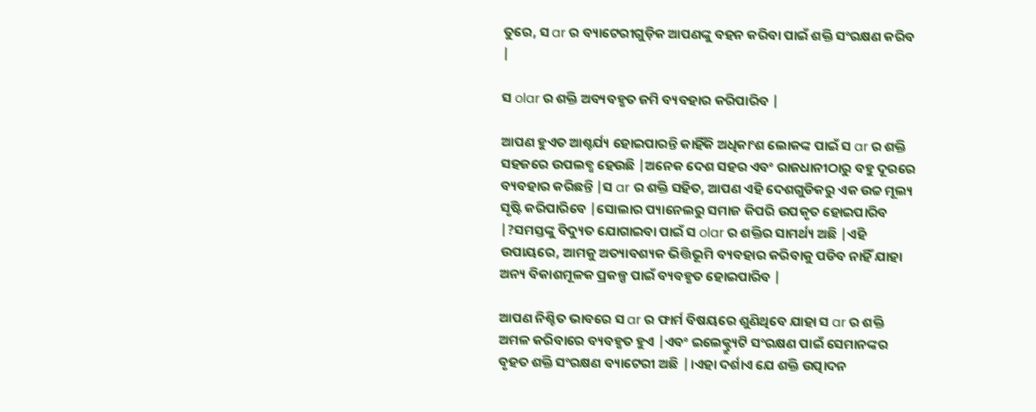ତୁରେ, ସ ar ର ବ୍ୟାଟେରୀଗୁଡ଼ିକ ଆପଣଙ୍କୁ ବହନ କରିବା ପାଇଁ ଶକ୍ତି ସଂରକ୍ଷଣ କରିବ |

ସ olar ର ଶକ୍ତି ଅବ୍ୟବହୃତ ଜମି ବ୍ୟବହାର କରିପାରିବ |

ଆପଣ ହୁଏତ ଆଶ୍ଚର୍ଯ୍ୟ ହୋଇପାରନ୍ତି କାହିଁକି ଅଧିକାଂଶ ଲୋକଙ୍କ ପାଇଁ ସ ar ର ଶକ୍ତି ସହଜରେ ଉପଲବ୍ଧ ହେଉଛି |ଅନେକ ଦେଶ ସହର ଏବଂ ରାଜଧାନୀଠାରୁ ବହୁ ଦୂରରେ ବ୍ୟବହାର କରିଛନ୍ତି |ସ ar ର ଶକ୍ତି ସହିତ, ଆପଣ ଏହି ଦେଶଗୁଡିକରୁ ଏକ ଉଚ୍ଚ ମୂଲ୍ୟ ସୃଷ୍ଟି କରିପାରିବେ |ସୋଲାର ପ୍ୟାନେଲରୁ ସମାଜ କିପରି ଉପକୃତ ହୋଇପାରିବ |?ସମସ୍ତଙ୍କୁ ବିଦ୍ୟୁତ ଯୋଗାଇବା ପାଇଁ ସ olar ର ଶକ୍ତିର ସାମର୍ଥ୍ୟ ଅଛି |ଏହି ଉପାୟରେ, ଆମକୁ ଅତ୍ୟାବଶ୍ୟକ ଭିତ୍ତିଭୂମି ବ୍ୟବହାର କରିବାକୁ ପଡିବ ନାହିଁ ଯାହା ଅନ୍ୟ ବିକାଶମୂଳକ ପ୍ରକଳ୍ପ ପାଇଁ ବ୍ୟବହୃତ ହୋଇପାରିବ |

ଆପଣ ନିଶ୍ଚିତ ଭାବରେ ସ ar ର ଫାର୍ମ ବିଷୟରେ ଶୁଣିଥିବେ ଯାହା ସ ar ର ଶକ୍ତି ଅମଳ କରିବାରେ ବ୍ୟବହୃତ ହୁଏ |ଏବଂ ଇଲେକ୍ଟ୍ର୍ୟୁଟି ସଂରକ୍ଷଣ ପାଇଁ ସେମାନଙ୍କର ବୃହତ ଶକ୍ତି ସଂରକ୍ଷଣ ବ୍ୟାଟେରୀ ଅଛି |।ଏହା ଦର୍ଶାଏ ଯେ ଶକ୍ତି ଉତ୍ପାଦନ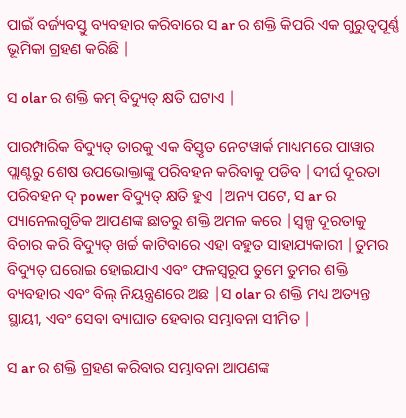ପାଇଁ ବର୍ଜ୍ୟବସ୍ତୁ ବ୍ୟବହାର କରିବାରେ ସ ar ର ଶକ୍ତି କିପରି ଏକ ଗୁରୁତ୍ୱପୂର୍ଣ୍ଣ ଭୂମିକା ଗ୍ରହଣ କରିଛି |

ସ olar ର ଶକ୍ତି କମ୍ ବିଦ୍ୟୁତ୍ କ୍ଷତି ଘଟାଏ |

ପାରମ୍ପାରିକ ବିଦ୍ୟୁତ୍ ତାରକୁ ଏକ ବିସ୍ତୃତ ନେଟୱାର୍କ ମାଧ୍ୟମରେ ପାୱାର ପ୍ଲାଣ୍ଟରୁ ଶେଷ ଉପଭୋକ୍ତାଙ୍କୁ ପରିବହନ କରିବାକୁ ପଡିବ |ଦୀର୍ଘ ଦୂରତା ପରିବହନ ଦ୍ power ବିଦ୍ୟୁତ୍ କ୍ଷତି ହୁଏ |ଅନ୍ୟ ପଟେ, ସ ar ର ପ୍ୟାନେଲଗୁଡିକ ଆପଣଙ୍କ ଛାତରୁ ଶକ୍ତି ଅମଳ କରେ |ସ୍ୱଳ୍ପ ଦୂରତାକୁ ବିଚାର କରି ବିଦ୍ୟୁତ୍ ଖର୍ଚ୍ଚ କାଟିବାରେ ଏହା ବହୁତ ସାହାଯ୍ୟକାରୀ |ତୁମର ବିଦ୍ୟୁତ୍ ଘରୋଇ ହୋଇଯାଏ ଏବଂ ଫଳସ୍ୱରୂପ ତୁମେ ତୁମର ଶକ୍ତି ବ୍ୟବହାର ଏବଂ ବିଲ୍ ନିୟନ୍ତ୍ରଣରେ ଅଛ |ସ olar ର ଶକ୍ତି ମଧ୍ୟ ଅତ୍ୟନ୍ତ ସ୍ଥାୟୀ, ଏବଂ ସେବା ବ୍ୟାଘାତ ହେବାର ସମ୍ଭାବନା ସୀମିତ |

ସ ar ର ଶକ୍ତି ଗ୍ରହଣ କରିବାର ସମ୍ଭାବନା ଆପଣଙ୍କ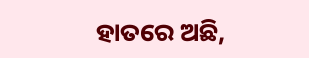ହାତରେ ଅଛି,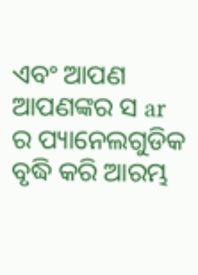ଏବଂ ଆପଣ ଆପଣଙ୍କର ସ ar ର ପ୍ୟାନେଲଗୁଡିକ ବୃଦ୍ଧି କରି ଆରମ୍ଭ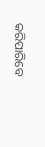କରିପାରିବେ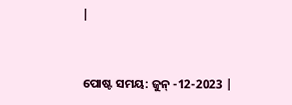|


ପୋଷ୍ଟ ସମୟ: ଜୁନ୍ -12-2023 |